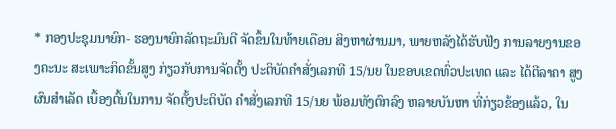* ກອງປະຊຸມນາຍົກ- ຮອງນາຍົກລັດຖະມົນຕີ ຈັດຂຶ້ນໃນທ້າຍເດືອນ ສິງຫາຜ່ານມາ, ພາຍຫລັງໄດ້ຮັບຟັງ ການລາຍງານຂອງຄະນະ ສະເພາະກິດຂັ້ນສູງ ກ່ຽວກັບການຈັດຕັ້ງ ປະຕິບັດຄຳສັ່ງເລກທີ 15/ນຍ ໃນຂອບເຂດທົ່ວປະເທດ ແລະ ໄດ້ຕີລາຄາ ສູງຜົນສຳເລັດ ເບື້ອງຕົ້ນໃນການ ຈັດຕັ້ງປະຕິບັດ ຄຳສັ່ງເລກທີ 15/ນຍ ພ້ອມທັງຕົກລົງ ຫລາຍບັນຫາ ທີ່ກ່ຽວຂ້ອງແລ້ວ, ໃນ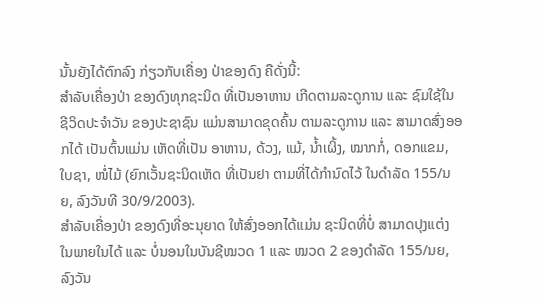ນັ້ນຍັງໄດ້ຕົກລົງ ກ່ຽວກັບເຄື່ອງ ປ່າຂອງດົງ ຄືດັ່ງນີ້:
ສຳລັບເຄື່ອງປ່າ ຂອງດົງທຸກຊະນິດ ທີ່ເປັນອາຫານ ເກີດຕາມລະດູການ ແລະ ຊົມໃຊ້ໃນ ຊີວິດປະຈຳວັນ ຂອງປະຊາຊົນ ແມ່ນສາມາດຂຸດຄົ້ນ ຕາມລະດູການ ແລະ ສາມາດສົ່ງອອກໄດ້ ເປັນຕົ້ນແມ່ນ ເຫັດທີ່ເປັນ ອາຫານ, ດ້ວງ, ແມ້, ນ້ຳເຜິ້ງ, ໝາກກໍ່, ດອກແຂມ, ໃບຊາ, ໜໍ່ໄມ້ (ຍົກເວັ້ນຊະນິດເຫັດ ທີ່ເປັນຢາ ຕາມທີ່ໄດ້ກຳນົດໄວ້ ໃນດຳລັດ 155/ນຍ, ລົງວັນທີ 30/9/2003).
ສຳລັບເຄື່ອງປ່າ ຂອງດົງທີ່ອະນຸຍາດ ໃຫ້ສົ່ງອອກໄດ້ແມ່ນ ຊະນິດທີ່ບໍ່ ສາມາດປຸງແຕ່ງ ໃນພາຍໃນໄດ້ ແລະ ບໍ່ນອນໃນບັນຊີໝວດ 1 ແລະ ໝວດ 2 ຂອງດຳລັດ 155/ນຍ, ລົງວັນ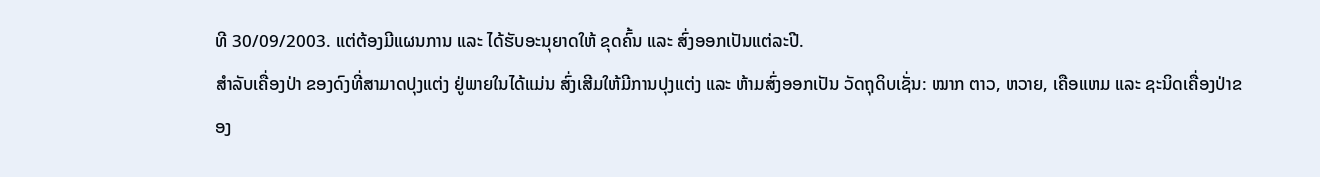ທີ 30/09/2003. ແຕ່ຕ້ອງມີແຜນການ ແລະ ໄດ້ຮັບອະນຸຍາດໃຫ້ ຂຸດຄົ້ນ ແລະ ສົ່ງອອກເປັນແຕ່ລະປີ.
ສຳລັບເຄື່ອງປ່າ ຂອງດົງທີ່ສາມາດປຸງແຕ່ງ ຢູ່ພາຍໃນໄດ້ແມ່ນ ສົ່ງເສີມໃຫ້ມີການປຸງແຕ່ງ ແລະ ຫ້າມສົ່ງອອກເປັນ ວັດຖຸດິບເຊັ່ນ: ໝາກ ຕາວ, ຫວາຍ, ເຄືອແຫມ ແລະ ຊະນິດເຄື່ອງປ່າຂອງ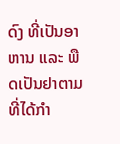ດົງ ທີ່ເປັນອາຫານ ແລະ ພືດເປັນຢາຕາມ ທີ່ໄດ້ກຳ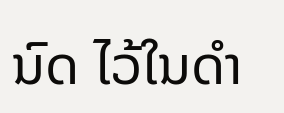ນົດ ໄວ້ໃນດຳ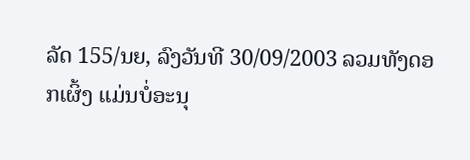ລັດ 155/ນຍ, ລົງວັນທີ 30/09/2003 ລວມທັງດອກເຜິ້ງ ແມ່ນບໍ່ອະນຸ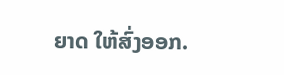ຍາດ ໃຫ້ສົ່ງອອກ.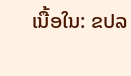ເນື້ອໃນ: ຂປລ